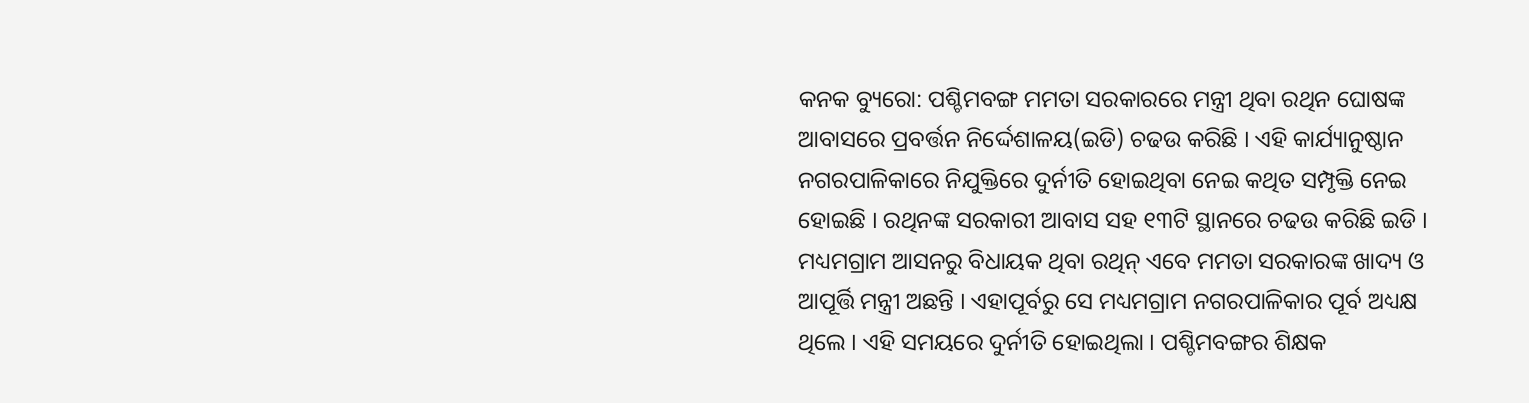କନକ ବ୍ୟୁରୋ: ପଶ୍ଚିମବଙ୍ଗ ମମତା ସରକାରରେ ମନ୍ତ୍ରୀ ଥିବା ରଥିନ ଘୋଷଙ୍କ ଆବାସରେ ପ୍ରବର୍ତ୍ତନ ନିର୍ଦ୍ଦେଶାଳୟ(ଇଡି) ଚଢଉ କରିଛି । ଏହି କାର୍ଯ୍ୟାନୁଷ୍ଠାନ ନଗରପାଳିକାରେ ନିଯୁକ୍ତିରେ ଦୁର୍ନୀତି ହୋଇଥିବା ନେଇ କଥିତ ସମ୍ପୃକ୍ତି ନେଇ ହୋଇଛି । ରଥିନଙ୍କ ସରକାରୀ ଆବାସ ସହ ୧୩ଟି ସ୍ଥାନରେ ଚଢଉ କରିଛି ଇଡି ।
ମଧ୍ୟମଗ୍ରାମ ଆସନରୁ ବିଧାୟକ ଥିବା ରଥିନ୍ ଏବେ ମମତା ସରକାରଙ୍କ ଖାଦ୍ୟ ଓ ଆପୂର୍ତ୍ତି ମନ୍ତ୍ରୀ ଅଛନ୍ତି । ଏହାପୂର୍ବରୁ ସେ ମଧ୍ୟମଗ୍ରାମ ନଗରପାଳିକାର ପୂର୍ବ ଅଧ୍ୟକ୍ଷ ଥିଲେ । ଏହି ସମୟରେ ଦୁର୍ନୀତି ହୋଇଥିଲା । ପଶ୍ଚିମବଙ୍ଗର ଶିକ୍ଷକ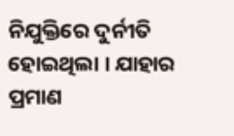ନିଯୁକ୍ତିରେ ଦୁର୍ନୀତି ହୋଇଥିଲା । ଯାହାର ପ୍ରମାଣ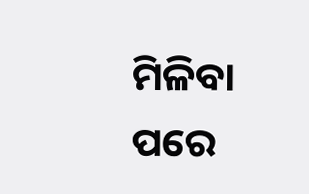ମିଳିବା ପରେ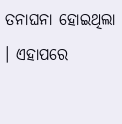ତନାଘନା ହୋଇଥିଲା । ଏହାପରେ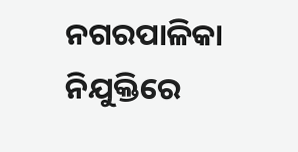ନଗରପାଳିକା ନିଯୁକ୍ତିରେ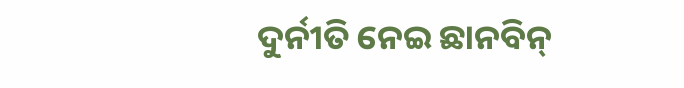ଦୁର୍ନୀତି ନେଇ ଛାନବିନ୍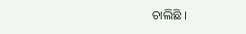ଚାଲିଛି ।